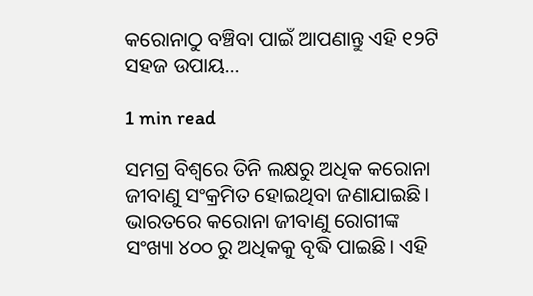କରୋନାଠୁ ବଞ୍ଚିବା ପାଇଁ ଆପଣାନ୍ତୁ ଏହି ୧୨ଟି ସହଜ ଉପାୟ…

1 min read

ସମଗ୍ର ବିଶ୍ୱରେ ତିନି ଲକ୍ଷରୁ ଅଧିକ କରୋନା ଜୀବାଣୁ ସଂକ୍ରମିତ ହୋଇଥିବା ଜଣାଯାଇଛି। ଭାରତରେ କରୋନା ଜୀବାଣୁ ରୋଗୀଙ୍କ ସଂଖ୍ୟା ୪୦୦ ରୁ ଅଧିକକୁ ବୃଦ୍ଧି ପାଇଛି। ଏହି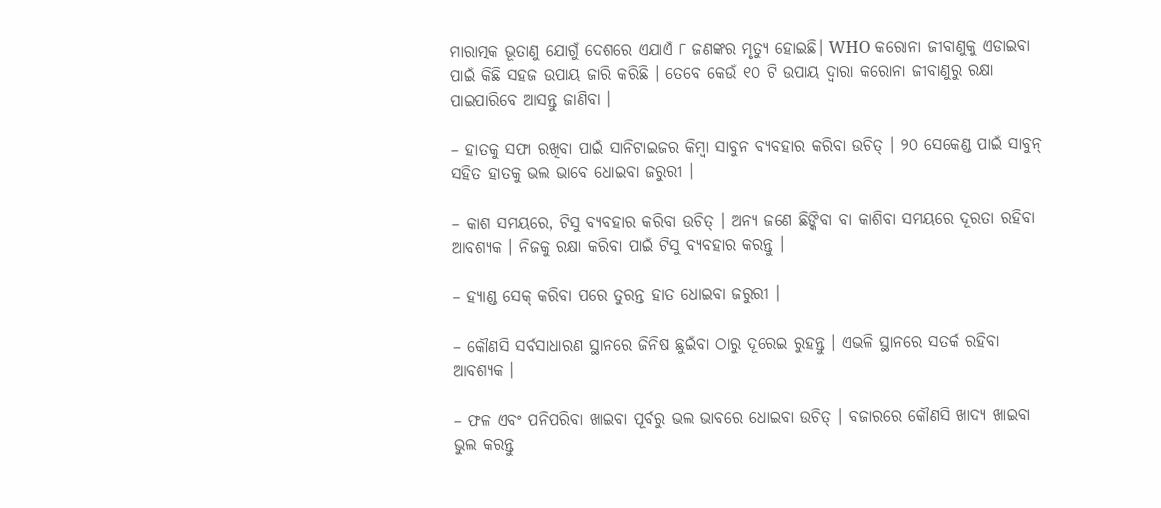ମାରାତ୍ମକ ଭୂତାଣୁ ଯୋଗୁଁ ଦେଶରେ ଏଯାଏଁ ୮ ଜଣଙ୍କର ମୃତ୍ୟୁ ହୋଇଛି। WHO କରୋନା ଜୀବାଣୁକୁ ଏଡାଇବା ପାଇଁ କିଛି ସହଜ ଉପାୟ ଜାରି କରିଛି । ତେବେ କେଉଁ ୧୦ ଟି ଉପାୟ ଦ୍ୱାରା କରୋନା ଜୀବାଣୁରୁ ରକ୍ଷା ପାଇପାରିବେ ଆସନ୍ତୁ ଜାଣିବା ।

– ହାତକୁ ସଫା ରଖିବା ପାଇଁ ସାନିଟାଇଜର କିମ୍ବା ସାବୁନ ବ୍ୟବହାର କରିବା ଉଚିତ୍ । ୨୦ ସେକେଣ୍ଡ ପାଇଁ ସାବୁନ୍ ସହିତ ହାତକୁ ଭଲ ଭାବେ ଧୋଇବା ଜରୁରୀ ।

– କାଶ ସମୟରେ, ଟିସୁ ବ୍ୟବହାର କରିବା ଉଚିତ୍ । ଅନ୍ୟ ଜଣେ ଛିଙ୍କିବା ବା କାଶିବା ସମୟରେ ଦୂରତା ରହିବା ଆବଶ୍ୟକ । ନିଜକୁ ରକ୍ଷା କରିବା ପାଇଁ ଟିସୁ ବ୍ୟବହାର କରନ୍ତୁ ।

– ହ୍ୟାଣ୍ଡ ସେକ୍ କରିବା ପରେ ତୁରନ୍ତ ହାତ ଧୋଇବା ଜରୁରୀ ।

– କୌଣସି ସର୍ବସାଧାରଣ ସ୍ଥାନରେ ଜିନିଷ ଛୁଇଁବା ଠାରୁ ଦୂରେଇ ରୁହନ୍ତୁ । ଏଭଳି ସ୍ଥାନରେ ସତର୍କ ରହିବା ଆବଶ୍ୟକ ।

– ଫଳ ଏବଂ ପନିପରିବା ଖାଇବା ପୂର୍ବରୁ ଭଲ ଭାବରେ ଧୋଇବା ଉଚିତ୍ । ବଜାରରେ କୌଣସି ଖାଦ୍ୟ ଖାଇବା ଭୁଲ କରନ୍ତୁ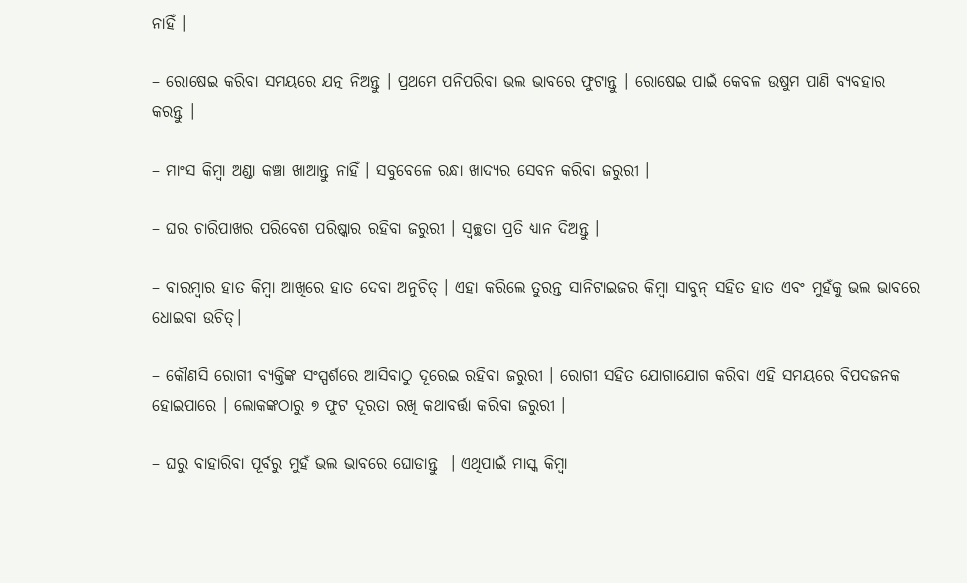ନାହିଁ ।

– ରୋଷେଇ କରିବା ସମୟରେ ଯତ୍ନ ନିଅନ୍ତୁ । ପ୍ରଥମେ ପନିପରିବା ଭଲ ଭାବରେ ଫୁଟାନ୍ତୁ । ରୋଷେଇ ପାଇଁ କେବଳ ଉଷୁମ ପାଣି ବ୍ୟବହାର କରନ୍ତୁ ।

– ମାଂସ କିମ୍ବା ଅଣ୍ଡା କଞ୍ଚା ଖାଆନ୍ତୁ ନାହିଁ । ସବୁବେଳେ ରନ୍ଧା ଖାଦ୍ୟର ସେବନ କରିବା ଜରୁରୀ ।

– ଘର ଚାରିପାଖର ପରିବେଶ ପରିଷ୍କାର ରହିବା ଜରୁରୀ । ସ୍ୱଚ୍ଛତା ପ୍ରତି ଧ୍ୟାନ ଦିଅନ୍ତୁ ।

– ବାରମ୍ବାର ହାତ କିମ୍ବା ଆଖିରେ ହାତ ଦେବା ଅନୁଚିତ୍ । ଏହା କରିଲେ ତୁରନ୍ତ ସାନିଟାଇଜର କିମ୍ବା ସାବୁନ୍ ସହିତ ହାତ ଏବଂ ମୁହଁକୁ ଭଲ ଭାବରେ ଧୋଇବା ଉଚିତ୍।

– କୌଣସି ରୋଗୀ ବ୍ୟକ୍ତିଙ୍କ ସଂସ୍ପର୍ଶରେ ଆସିବାଠୁ ଦୂରେଇ ରହିବା ଜରୁରୀ । ରୋଗୀ ସହିତ ଯୋଗାଯୋଗ କରିବା ଏହି ସମୟରେ ବିପଦଜନକ ହୋଇପାରେ । ଲୋକଙ୍କଠାରୁ ୭ ଫୁଟ ଦୂରତା ରଖି କଥାବର୍ତ୍ତା କରିବା ଜରୁରୀ ।

– ଘରୁ ବାହାରିବା ପୂର୍ବରୁ ମୁହଁ ଭଲ ଭାବରେ ଘୋଡାନ୍ତୁ  । ଏଥିପାଇଁ ମାସ୍କ କିମ୍ବା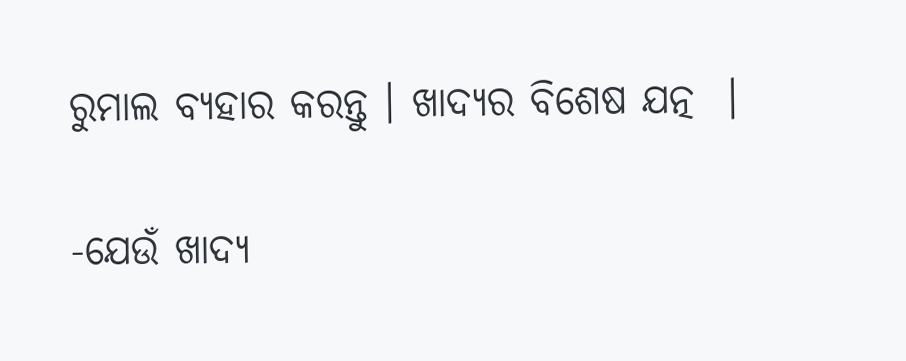ରୁମାଲ ବ୍ୟହାର କରନ୍ତୁ । ଖାଦ୍ୟର ବିଶେଷ ଯତ୍ନ  ।

-ଯେଉଁ ଖାଦ୍ୟ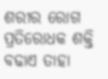ଶରୀର ରୋଗ ପ୍ରତିରୋଧକ ଶକ୍ତି ବଢାଏ ତାହା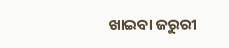ଖାଇବା ଜରୁରୀ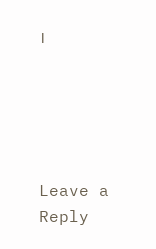।





Leave a Reply